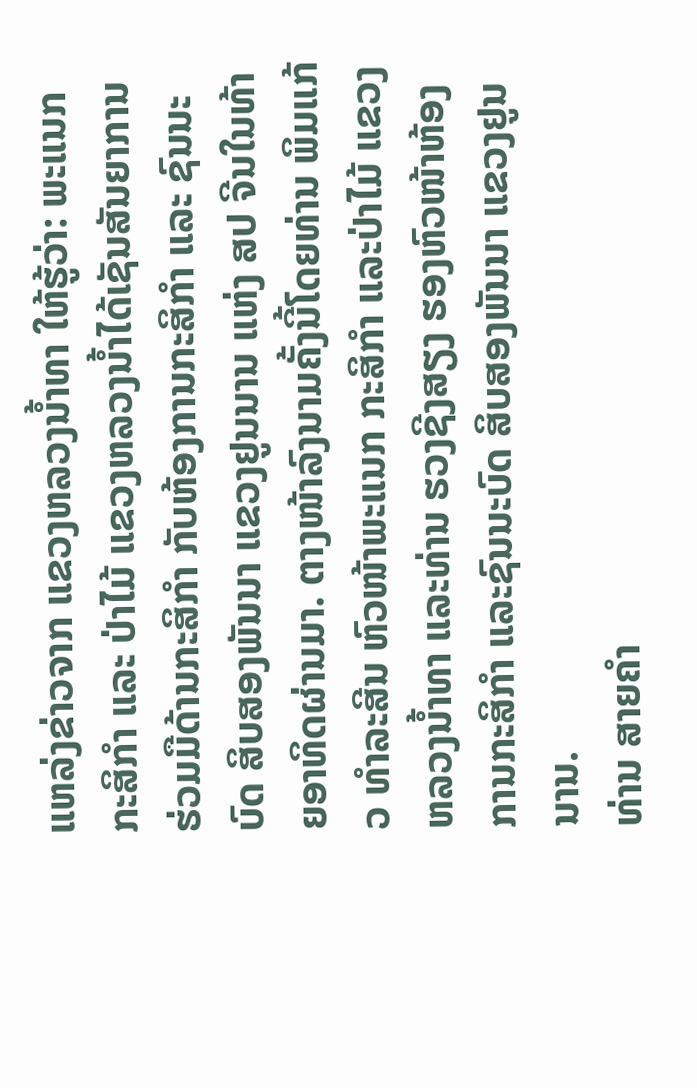ແຫລ່ງຂ່າວຈາກ ແຂວງຫລວງນໍ້າທາ ໃຫ້ຮູ້ວ່າ: ພະແນກກະສິກຳ ແລະ ປ່າໄມ້ ແຂວງຫລວງນໍ້າໄດ້ເຊັນສັນຍາການຮ່ວມມືດ້ານກະສິກຳ ກັບຫ້ອງການກະສິກຳ ແລະ ຊົນນະບົດ ສິບສອງພັນນາ ແຂວງຢູນນານ ແຫ່ງ ສປ ຈີນໃນທ້າຍອາທິດຜ່ານມາ. ຕາງໜ້າລົງນາມຄັ້ງນີ້ໂດຍທ່ານ ພິມແກ້ວ ທຳລະສີນ ຫົວໜ້າພະແນກ ກະສິກຳ ແລະປ່າໄມ້ ແຂວງຫລວງນໍ້າທາ ແລະທ່ານ ຮວງຊີງສຽງ ຮອງຫົວໜ້າຫ້ອງການກະສິກຳ ແລະຊົນນະບົດ ສິບສອງພັນນາ ແຂວງຢູນນານ.
ທ່ານ ສາຍຄຳ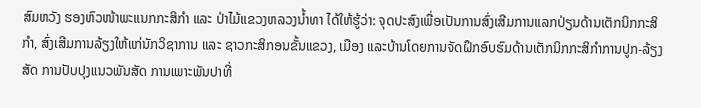ສົມຫວັງ ຮອງຫົວໜ້າພະແນກກະສິກຳ ແລະ ປ່າໄມ້ແຂວງຫລວງນໍ້າທາ ໄດ້ໃຫ້ຮູ້ວ່າ: ຈຸດປະສົງເພື່ອເປັນການສົ່ງເສີມການແລກປ່ຽນດ້ານເຕັກນິກກະສິກຳ, ສົ່ງເສີມການລ້ຽງໃຫ້ແກ່ນັກວິຊາການ ແລະ ຊາວກະສິກອນຂັ້ນແຂວງ, ເມືອງ ແລະບ້ານໂດຍການຈັດຝຶກອົບຮົມດ້ານເຕັກນິກກະສິກຳການປູກ-ລ້ຽງສັດ ການປັບປຸງແນວພັນສັດ ການເພາະພັນປາທີ່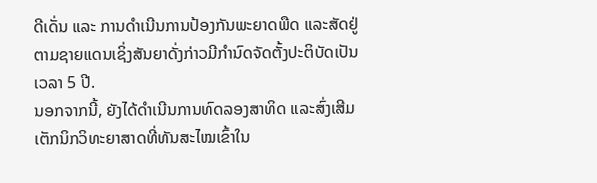ດີເດັ່ນ ແລະ ການດຳເນີນການປ້ອງກັນພະຍາດພືດ ແລະສັດຢູ່ຕາມຊາຍແດນເຊິ່ງສັນຍາດັ່ງກ່າວມີກຳນົດຈັດຕັ້ງປະຕິບັດເປັນເວລາ 5 ປີ.
ນອກຈາກນີ້, ຍັງໄດ້ດໍາເນີນການທົດລອງສາທິດ ແລະສົ່ງເສີມເຕັກນິກວິທະຍາສາດທີ່ທັນສະໄໝເຂົ້າໃນ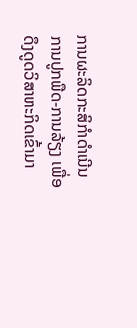ການຜະລິດກະສິກຳດຳເນີນການປູກພືດ-ການລ້ຽງ ເພື່ອດຶງດູດວິສາຫະກິດເຂົ້າມາ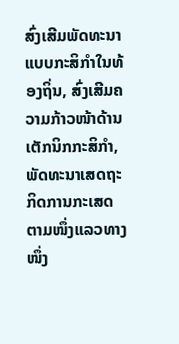ສົ່ງເສີມພັດທະນາແບບກະສິກຳໃນທ້ອງຖິ່ນ, ສົ່ງເສີມຄວາມກ້າວໜ້າດ້ານເຕັກນິກກະສິກຳ, ພັດທະນາເສດຖະກິດການກະເສດຕາມໜຶ່ງແລວທາງໜຶ່ງ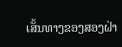ເສັ້ນທາງຂອງສອງຝ່າ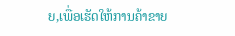ຍ,ເພື່ອເຮັດໃຫ້ການຄ້າຂາຍ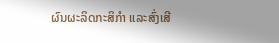ຜົນຜະລິດກະສິກຳ ແລະສົ່ງເສີ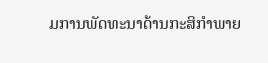ມການພັດທະນາດ້ານກະສິກຳພາຍ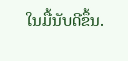ໃນມື້ນັບດີຂຶ້ນ.